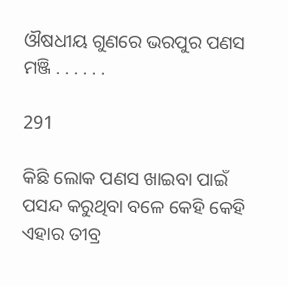ଔଷଧୀୟ ଗୁଣରେ ଭରପୁର ପଣସ ମଞ୍ଜି . . . . . .

291

କିଛି ଲୋକ ପଣସ ଖାଇବା ପାଇଁ ପସନ୍ଦ କରୁଥିବା ବଳେ କେହି କେହି ଏହାର ତୀବ୍ର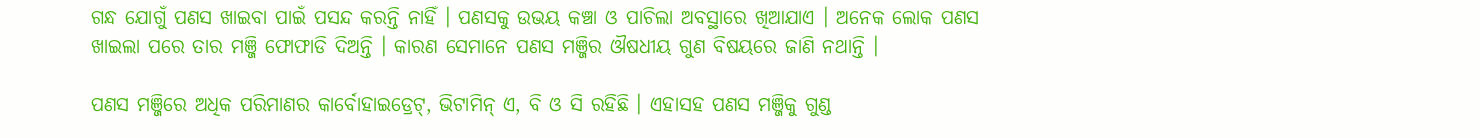ଗନ୍ଧ ଯୋଗୁଁ ପଣସ ଖାଇବା ପାଇଁ ପସନ୍ଦ କରନ୍ତି ନାହିଁ । ପଣସକୁ ଉଭୟ କଞ୍ଚା ଓ ପାଚିଲା ଅବସ୍ଥାରେ ଖିଆଯାଏ । ଅନେକ ଲୋକ ପଣସ ଖାଇଲା ପରେ ତାର ମଞ୍ଜି ଫୋଫାଡି ଦିଅନ୍ତି । କାରଣ ସେମାନେ ପଣସ ମଞ୍ଜିର ଔଷଧୀୟ ଗୁଣ ବିଷୟରେ ଜାଣି ନଥାନ୍ତି ।

ପଣସ ମଞ୍ଜିରେ ଅଧିକ ପରିମାଣର କାର୍ବୋହାଇଡ୍ରେଟ୍, ଭିଟାମିନ୍ ଏ, ବି ଓ ସି ରହିଛି । ଏହାସହ ପଣସ ମଞ୍ଜିକୁ ଗୁଣ୍ଡ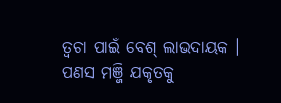ତ୍ୱଚା ପାଇଁ ବେଶ୍ ଲାଭଦାୟକ । ପଣସ ମଞ୍ଜି ଯକୃତକୁ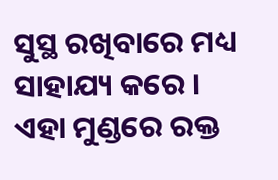ସୁସ୍ଥ ରଖିବାରେ ମଧ୍ୟ ସାହାଯ୍ୟ କରେ । ଏହା ମୁଣ୍ଡରେ ରକ୍ତ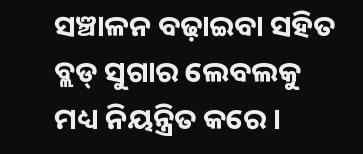ସଞ୍ଚାଳନ ବଢ଼ାଇବା ସହିତ ବ୍ଲଡ୍ ସୁଗାର ଲେବଲକୁ ମଧ୍ୟ ନିୟନ୍ତ୍ରିତ କରେ ।